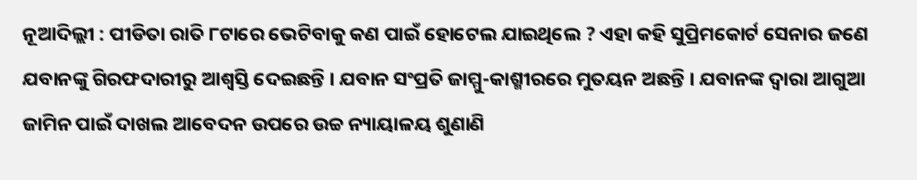ନୂଆଦିଲ୍ଲୀ : ପୀଡିତା ରାତି ୮ଟାରେ ଭେଟିବାକୁ କଣ ପାଇଁ ହୋଟେଲ ଯାଇଥିଲେ ? ଏହା କହି ସୁପ୍ରିମକୋର୍ଟ ସେନାର ଜଣେ ଯବାନଙ୍କୁ ଗିରଫଦାରୀରୁ ଆଶ୍ୱସ୍ତି ଦେଇଛନ୍ତି । ଯବାନ ସଂପ୍ରତି ଜାମ୍ମୁ-କାଶ୍ମୀରରେ ମୁତୟନ ଅଛନ୍ତି । ଯବାନଙ୍କ ଦ୍ୱାରା ଆଗୁଆ ଜାମିନ ପାଇଁ ଦାଖଲ ଆବେଦନ ଉପରେ ଉଚ୍ଚ ନ୍ୟାୟାଳୟ ଶୁଣାଣି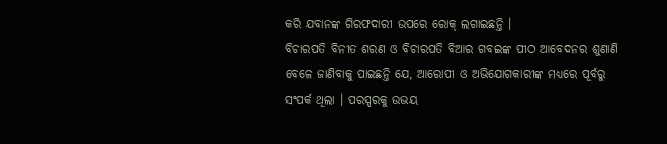କରି ଯବାନଙ୍କ ଗିରଫଦାରୀ ଉପରେ ରୋକ୍ ଲଗାଇଛନ୍ତି ।
ବିଚାରପତି ବିନୀତ ଶରଣ ଓ ବିଚାରପତି ବିଆର ଗବଇଙ୍କ ପୀଠ ଆବେଦନର ଶୁଣାଣି ବେଳେ ଜାଣିବାକୁ ପାଇଛନ୍ତି ଯେ, ଆରୋପୀ ଓ ଅଭିଯୋଗକାରୀଙ୍କ ମଧ୍ୟରେ ପୂର୍ବରୁ ସଂପର୍କ ଥିଲା । ପରସ୍ପରକୁ ଉଭୟ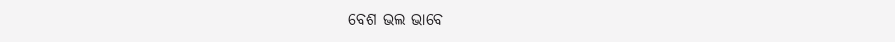ବେଶ ଭଲ ଭାବେ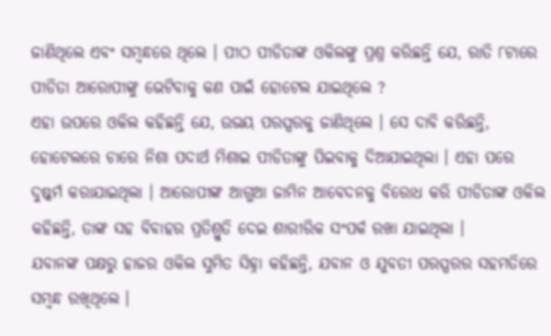ଜାଣିଥିଲେ ଏବଂ ସମ୍ବନ୍ଧରେ ଥିଲେ । ପୀଠ ପୀଡିତାଙ୍କ ଓକିଲଙ୍କୁ ପ୍ରଶ୍ନ କରିଛନ୍ତି ଯେ, ରାତି ୮ଟାରେ ପୀଡିତା ଆରୋପୀଙ୍କୁ ଭେଟିବାକୁ କଣ ପାଇଁ ହୋଟେଲ ଯାଇଥିଲେ ?
ଏହା ଉପରେ ଓକିଲ କହିଛନ୍ତି ଯେ, ଉଭୟ ପରସ୍ପରକୁ ଜାଣିଥିଲେ । ସେ ଦାବି କରିଛନ୍ତି, ହୋଟେଲରେ ଚାରେ ନିଶା ପଦାର୍ଥ ମିଶାଇ ପୀଡିତାଙ୍କୁ ପିଇବାକୁ ଦିଆଯାଇଥିଲା । ଏହା ପରେ ଦୁଷ୍କର୍ମ କରାଯାଇଥିଲା । ଆରୋପୀଙ୍କ ଆଗୁଆ ଜାମିନ ଆବେଦନକୁ ବିରୋଧ କରି ପୀଡିତାଙ୍କ ଓକିଲ କହିଛନ୍ତି, ତାଙ୍କ ସହ ବିବାହର ପ୍ରତିଶ୍ରୁତି ଦେଇ ଶାରୀରିକ ସଂପର୍କ ରଖା ଯାଇଥିଲା ।
ଯବାନଙ୍କ ପକ୍ଷରୁ ହାଜର ଓକିଲ ସୁମିତ ସିହ୍ନା କହିଛନ୍ତି, ଯବାନ ଓ ଯୁବତୀ ପରସ୍ପରର ସହମତିରେ ସମ୍ବନ୍ଧ ରଖିଥିଲେ ।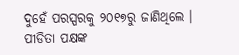ଦୁହେଁ ପରସ୍ପରକୁ ୨୦୧୭ରୁ ଜାଣିଥିଲେ । ପୀଡିତା ପକ୍ଷଙ୍କ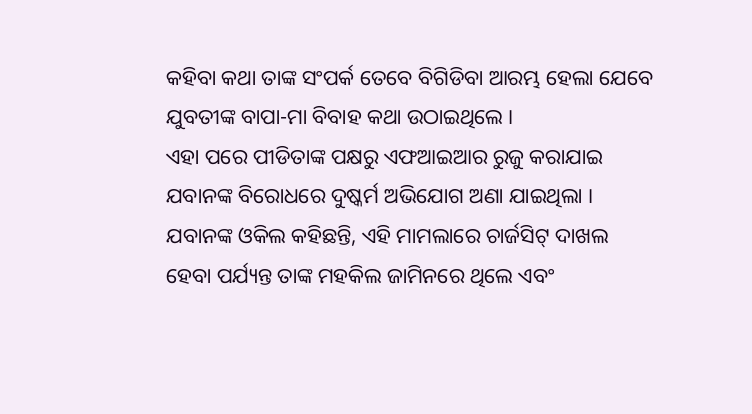କହିବା କଥା ତାଙ୍କ ସଂପର୍କ ତେବେ ବିଗିଡିବା ଆରମ୍ଭ ହେଲା ଯେବେ ଯୁବତୀଙ୍କ ବାପା-ମା ବିବାହ କଥା ଉଠାଇଥିଲେ ।
ଏହା ପରେ ପୀଡିତାଙ୍କ ପକ୍ଷରୁ ଏଫଆଇଆର ରୁଜୁ କରାଯାଇ ଯବାନଙ୍କ ବିରୋଧରେ ଦୁଷ୍କର୍ମ ଅଭିଯୋଗ ଅଣା ଯାଇଥିଲା । ଯବାନଙ୍କ ଓକିଲ କହିଛନ୍ତି, ଏହି ମାମଲାରେ ଚାର୍ଜସିଟ୍ ଦାଖଲ ହେବା ପର୍ଯ୍ୟନ୍ତ ତାଙ୍କ ମହକିଲ ଜାମିନରେ ଥିଲେ ଏବଂ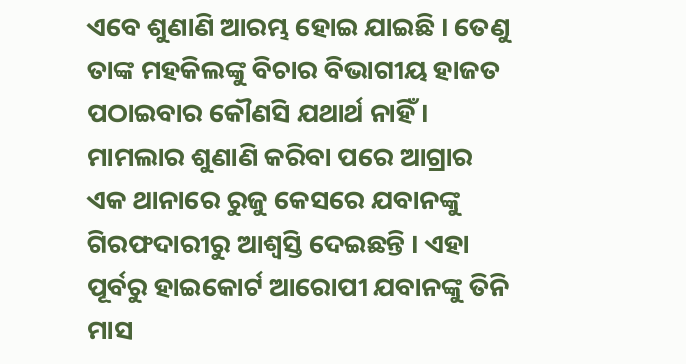ଏବେ ଶୁଣାଣି ଆରମ୍ଭ ହୋଇ ଯାଇଛି । ତେଣୁ ତାଙ୍କ ମହକିଲଙ୍କୁ ବିଚାର ବିଭାଗୀୟ ହାଜତ ପଠାଇବାର କୌଣସି ଯଥାର୍ଥ ନାହିଁ ।
ମାମଲାର ଶୁଣାଣି କରିବା ପରେ ଆଗ୍ରାର ଏକ ଥାନାରେ ରୁଜୁ କେସରେ ଯବାନଙ୍କୁ ଗିରଫଦାରୀରୁ ଆଶ୍ୱସ୍ତି ଦେଇଛନ୍ତି । ଏହା ପୂର୍ବରୁ ହାଇକୋର୍ଟ ଆରୋପୀ ଯବାନଙ୍କୁ ତିନି ମାସ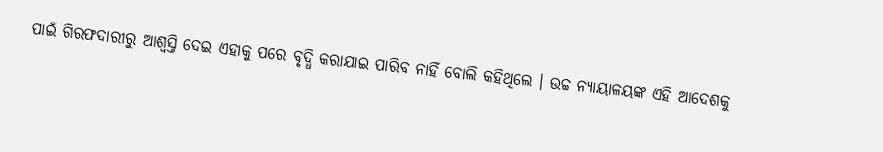ପାଇଁ ଗିରଫଦାରୀରୁ ଆଶ୍ୱସ୍ତି ଦେଇ ଏହାକୁ ପରେ ବୃଦ୍ଧି କରାଯାଇ ପାରିବ ନାହିଁ ବୋଲି କହିଥିଲେ । ଉଚ୍ଚ ନ୍ୟାୟାଳୟଙ୍କ ଏହି ଆଦେଶକୁ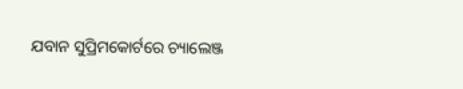ଯବାନ ସୁପ୍ରିମକୋର୍ଟରେ ଚ୍ୟାଲେଞ୍ଜ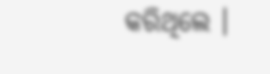କରିଥିଲେ ।